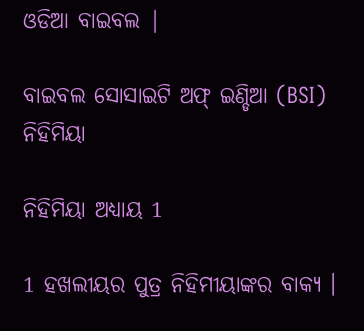ଓଡିଆ ବାଇବଲ |

ବାଇବଲ ସୋସାଇଟି ଅଫ୍ ଇଣ୍ଡିଆ (BSI)
ନିହିମିୟା

ନିହିମିୟା ଅଧ୍ୟାୟ 1

1 ହଖଲୀୟର ପୁତ୍ର ନିହିମୀୟାଙ୍କର ବାକ୍ୟ ।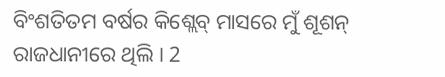ବିଂଶତିତମ ବର୍ଷର କିଶ୍ଲେବ୍ ମାସରେ ମୁଁ ଶୂଶନ୍ ରାଜଧାନୀରେ ଥିଲି । 2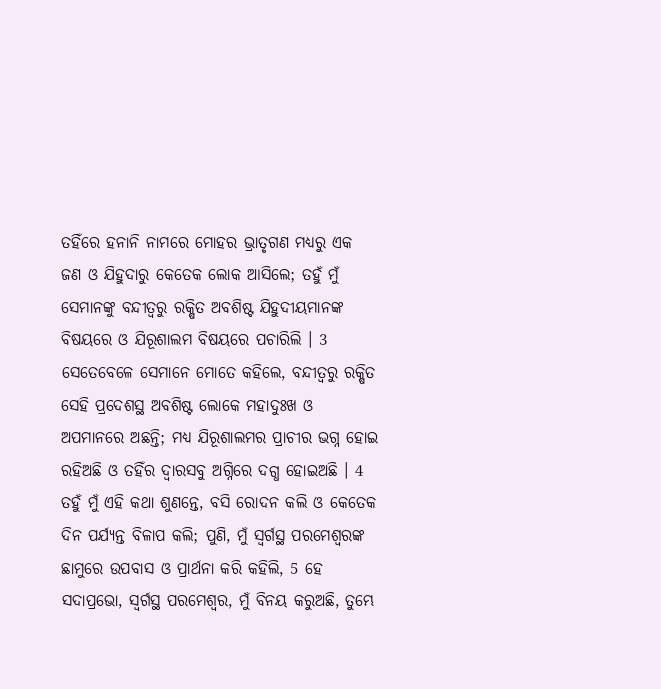ତହିଁରେ ହନାନି ନାମରେ ମୋହର ଭ୍ରାତୃଗଣ ମଧ୍ୟରୁ ଏକ ଜଣ ଓ ଯିହୁଦାରୁ କେତେକ ଲୋକ ଆସିଲେ; ତହୁଁ ମୁଁ ସେମାନଙ୍କୁ ବନ୍ଦୀତ୍ଵରୁ ରକ୍ଷିତ ଅବଶିଷ୍ଟ ଯିହୁଦୀୟମାନଙ୍କ ବିଷୟରେ ଓ ଯିରୂଶାଲମ ବିଷୟରେ ପଚାରିଲି । 3 ସେତେବେଳେ ସେମାନେ ମୋତେ କହିଲେ, ବନ୍ଦୀତ୍ଵରୁ ରକ୍ଷିତ ସେହି ପ୍ରଦେଶସ୍ଥ ଅବଶିଷ୍ଟ ଲୋକେ ମହାଦୁଃଖ ଓ ଅପମାନରେ ଅଛନ୍ତି; ମଧ୍ୟ ଯିରୂଶାଲମର ପ୍ରାଚୀର ଭଗ୍ନ ହୋଇ ରହିଅଛି ଓ ତହିଁର ଦ୍ଵାରସବୁ ଅଗ୍ନିରେ ଦଗ୍ଧ ହୋଇଅଛି । 4 ତହୁଁ ମୁଁ ଏହି କଥା ଶୁଣନ୍ତେ, ବସି ରୋଦନ କଲି ଓ କେତେକ ଦିନ ପର୍ଯ୍ୟନ୍ତ ବିଳାପ କଲି; ପୁଣି, ମୁଁ ସ୍ଵର୍ଗସ୍ଥ ପରମେଶ୍ଵରଙ୍କ ଛାମୁରେ ଉପବାସ ଓ ପ୍ରାର୍ଥନା କରି କହିଲି, 5 ହେ ସଦାପ୍ରଭୋ, ସ୍ଵର୍ଗସ୍ଥ ପରମେଶ୍ଵର, ମୁଁ ବିନୟ କରୁଅଛି, ତୁମ୍ଭେ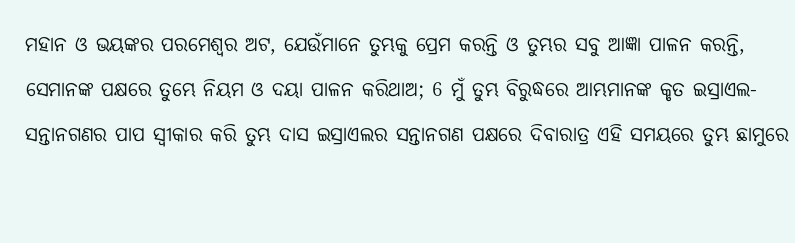ମହାନ ଓ ଭୟଙ୍କର ପରମେଶ୍ଵର ଅଟ, ଯେଉଁମାନେ ତୁମ୍ଭକୁ ପ୍ରେମ କରନ୍ତି ଓ ତୁମ୍ଭର ସବୁ ଆଜ୍ଞା ପାଳନ କରନ୍ତି, ସେମାନଙ୍କ ପକ୍ଷରେ ତୁମ୍ଭେ ନିୟମ ଓ ଦୟା ପାଳନ କରିଥାଅ; 6 ମୁଁ ତୁମ୍ଭ ବିରୁଦ୍ଧରେ ଆମ୍ଭମାନଙ୍କ କୃତ ଇସ୍ରାଏଲ-ସନ୍ତାନଗଣର ପାପ ସ୍ଵୀକାର କରି ତୁମ୍ଭ ଦାସ ଇସ୍ରାଏଲର ସନ୍ତାନଗଣ ପକ୍ଷରେ ଦିବାରାତ୍ର ଏହି ସମୟରେ ତୁମ୍ଭ ଛାମୁରେ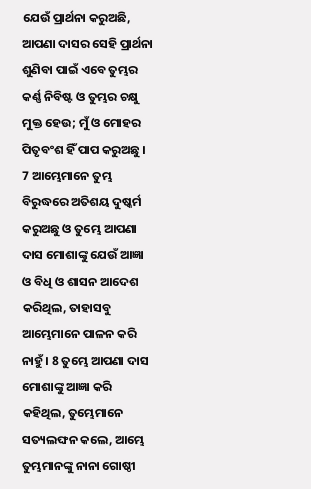ଯେଉଁ ପ୍ରାର୍ଥନା କରୁଅଛି, ଆପଣା ଦାସର ସେହି ପ୍ରାର୍ଥନା ଶୁଣିବା ପାଇଁ ଏବେ ତୁମ୍ଭର କର୍ଣ୍ଣ ନିବିଷ୍ଟ ଓ ତୁମ୍ଭର ଚକ୍ଷୁ ମୁକ୍ତ ହେଉ; ମୁଁ ଓ ମୋହର ପିତୃବଂଶ ହିଁ ପାପ କରୁଅଛୁ । 7 ଆମ୍ଭେମାନେ ତୁମ୍ଭ ବିରୁଦ୍ଧରେ ଅତିଶୟ ଦୁଷ୍କର୍ମ କରୁଅଛୁ ଓ ତୁମ୍ଭେ ଆପଣା ଦାସ ମୋଶାଙ୍କୁ ଯେଉଁ ଆଜ୍ଞା ଓ ବିଧି ଓ ଶାସନ ଆଦେଶ କରିଥିଲ, ତାହାସବୁ ଆମ୍ଭେମାନେ ପାଳନ କରି ନାହୁଁ । 8 ତୁମ୍ଭେ ଆପଣା ଦାସ ମୋଶାଙ୍କୁ ଆଜ୍ଞା କରି କହିଥିଲ, ତୁମ୍ଭେମାନେ ସତ୍ୟଲଙ୍ଘନ କଲେ, ଆମ୍ଭେ ତୁମ୍ଭମାନଙ୍କୁ ନାନା ଗୋଷ୍ଠୀ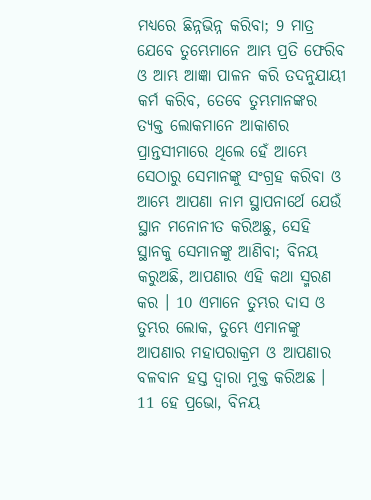ମଧ୍ୟରେ ଛିନ୍ନଭିନ୍ନ କରିବା; 9 ମାତ୍ର ଯେବେ ତୁମ୍ଭେମାନେ ଆମ୍ଭ ପ୍ରତି ଫେରିବ ଓ ଆମ୍ଭ ଆଜ୍ଞା ପାଳନ କରି ତଦନୁଯାୟୀ କର୍ମ କରିବ, ତେବେ ତୁମ୍ଭମାନଙ୍କର ତ୍ୟକ୍ତ ଲୋକମାନେ ଆକାଶର ପ୍ରାନ୍ତସୀମାରେ ଥିଲେ ହେଁ ଆମ୍ଭେ ସେଠାରୁ ସେମାନଙ୍କୁ ସଂଗ୍ରହ କରିବା ଓ ଆମ୍ଭେ ଆପଣା ନାମ ସ୍ଥାପନାର୍ଥେ ଯେଉଁ ସ୍ଥାନ ମନୋନୀତ କରିଅଛୁ, ସେହି ସ୍ଥାନକୁ ସେମାନଙ୍କୁ ଆଣିବା; ବିନୟ କରୁଅଛି, ଆପଣାର ଏହି କଥା ସ୍ମରଣ କର । 10 ଏମାନେ ତୁମ୍ଭର ଦାସ ଓ ତୁମ୍ଭର ଲୋକ, ତୁମ୍ଭେ ଏମାନଙ୍କୁ ଆପଣାର ମହାପରାକ୍ରମ ଓ ଆପଣାର ବଳବାନ ହସ୍ତ ଦ୍ଵାରା ମୁକ୍ତ କରିଅଛ । 11 ହେ ପ୍ରଭୋ, ବିନୟ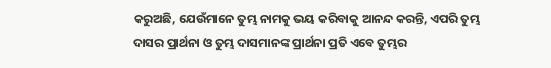କରୁଅଛି, ଯେଉଁମାନେ ତୁମ୍ଭ ନାମକୁ ଭୟ କରିବାକୁ ଆନନ୍ଦ କରନ୍ତି, ଏପରି ତୁମ୍ଭ ଦାସର ପ୍ରାର୍ଥନା ଓ ତୁମ୍ଭ ଦାସମାନଙ୍କ ପ୍ରାର୍ଥନା ପ୍ରତି ଏବେ ତୁମ୍ଭର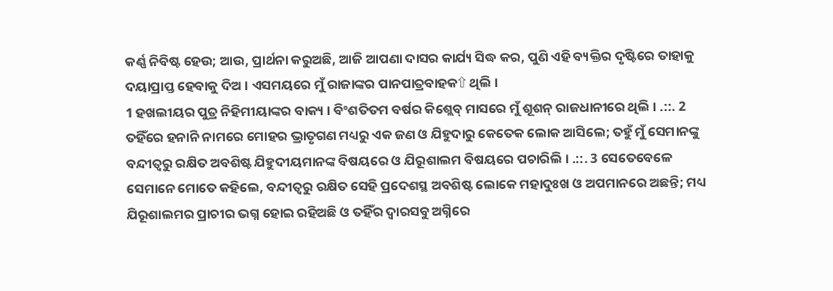କର୍ଣ୍ଣ ନିବିଷ୍ଟ ହେଉ; ଆଉ, ପ୍ରାର୍ଥନା କରୁଅଛି, ଆଜି ଆପଣା ଦାସର କାର୍ଯ୍ୟ ସିଦ୍ଧ କର, ପୁଣି ଏହି ବ୍ୟକ୍ତିର ଦୃଷ୍ଟିରେ ତାହାକୁ ଦୟାପ୍ରାପ୍ତ ହେବାକୁ ଦିଅ । ଏସମୟରେ ମୁଁ ରାଜାଙ୍କର ପାନପାତ୍ରବାହକ⇧ ଥିଲି ।
1 ହଖଲୀୟର ପୁତ୍ର ନିହିମୀୟାଙ୍କର ବାକ୍ୟ । ବିଂଶତିତମ ବର୍ଷର କିଶ୍ଲେବ୍ ମାସରେ ମୁଁ ଶୂଶନ୍ ରାଜଧାନୀରେ ଥିଲି । .::. 2 ତହିଁରେ ହନାନି ନାମରେ ମୋହର ଭ୍ରାତୃଗଣ ମଧ୍ୟରୁ ଏକ ଜଣ ଓ ଯିହୁଦାରୁ କେତେକ ଲୋକ ଆସିଲେ; ତହୁଁ ମୁଁ ସେମାନଙ୍କୁ ବନ୍ଦୀତ୍ଵରୁ ରକ୍ଷିତ ଅବଶିଷ୍ଟ ଯିହୁଦୀୟମାନଙ୍କ ବିଷୟରେ ଓ ଯିରୂଶାଲମ ବିଷୟରେ ପଚାରିଲି । .::. 3 ସେତେବେଳେ ସେମାନେ ମୋତେ କହିଲେ, ବନ୍ଦୀତ୍ଵରୁ ରକ୍ଷିତ ସେହି ପ୍ରଦେଶସ୍ଥ ଅବଶିଷ୍ଟ ଲୋକେ ମହାଦୁଃଖ ଓ ଅପମାନରେ ଅଛନ୍ତି; ମଧ୍ୟ ଯିରୂଶାଲମର ପ୍ରାଚୀର ଭଗ୍ନ ହୋଇ ରହିଅଛି ଓ ତହିଁର ଦ୍ଵାରସବୁ ଅଗ୍ନିରେ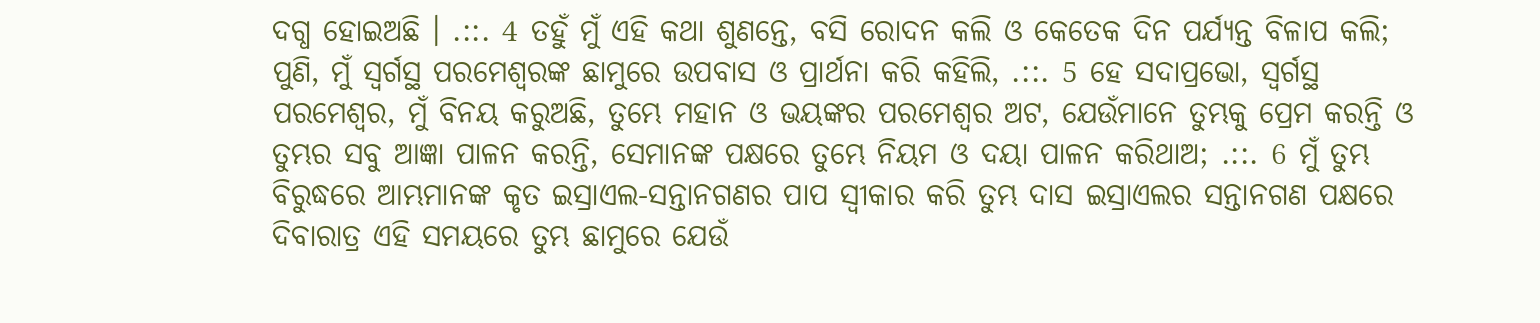ଦଗ୍ଧ ହୋଇଅଛି । .::. 4 ତହୁଁ ମୁଁ ଏହି କଥା ଶୁଣନ୍ତେ, ବସି ରୋଦନ କଲି ଓ କେତେକ ଦିନ ପର୍ଯ୍ୟନ୍ତ ବିଳାପ କଲି; ପୁଣି, ମୁଁ ସ୍ଵର୍ଗସ୍ଥ ପରମେଶ୍ଵରଙ୍କ ଛାମୁରେ ଉପବାସ ଓ ପ୍ରାର୍ଥନା କରି କହିଲି, .::. 5 ହେ ସଦାପ୍ରଭୋ, ସ୍ଵର୍ଗସ୍ଥ ପରମେଶ୍ଵର, ମୁଁ ବିନୟ କରୁଅଛି, ତୁମ୍ଭେ ମହାନ ଓ ଭୟଙ୍କର ପରମେଶ୍ଵର ଅଟ, ଯେଉଁମାନେ ତୁମ୍ଭକୁ ପ୍ରେମ କରନ୍ତି ଓ ତୁମ୍ଭର ସବୁ ଆଜ୍ଞା ପାଳନ କରନ୍ତି, ସେମାନଙ୍କ ପକ୍ଷରେ ତୁମ୍ଭେ ନିୟମ ଓ ଦୟା ପାଳନ କରିଥାଅ; .::. 6 ମୁଁ ତୁମ୍ଭ ବିରୁଦ୍ଧରେ ଆମ୍ଭମାନଙ୍କ କୃତ ଇସ୍ରାଏଲ-ସନ୍ତାନଗଣର ପାପ ସ୍ଵୀକାର କରି ତୁମ୍ଭ ଦାସ ଇସ୍ରାଏଲର ସନ୍ତାନଗଣ ପକ୍ଷରେ ଦିବାରାତ୍ର ଏହି ସମୟରେ ତୁମ୍ଭ ଛାମୁରେ ଯେଉଁ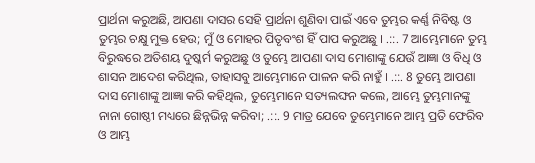ପ୍ରାର୍ଥନା କରୁଅଛି, ଆପଣା ଦାସର ସେହି ପ୍ରାର୍ଥନା ଶୁଣିବା ପାଇଁ ଏବେ ତୁମ୍ଭର କର୍ଣ୍ଣ ନିବିଷ୍ଟ ଓ ତୁମ୍ଭର ଚକ୍ଷୁ ମୁକ୍ତ ହେଉ; ମୁଁ ଓ ମୋହର ପିତୃବଂଶ ହିଁ ପାପ କରୁଅଛୁ । .::. 7 ଆମ୍ଭେମାନେ ତୁମ୍ଭ ବିରୁଦ୍ଧରେ ଅତିଶୟ ଦୁଷ୍କର୍ମ କରୁଅଛୁ ଓ ତୁମ୍ଭେ ଆପଣା ଦାସ ମୋଶାଙ୍କୁ ଯେଉଁ ଆଜ୍ଞା ଓ ବିଧି ଓ ଶାସନ ଆଦେଶ କରିଥିଲ, ତାହାସବୁ ଆମ୍ଭେମାନେ ପାଳନ କରି ନାହୁଁ । .::. 8 ତୁମ୍ଭେ ଆପଣା ଦାସ ମୋଶାଙ୍କୁ ଆଜ୍ଞା କରି କହିଥିଲ, ତୁମ୍ଭେମାନେ ସତ୍ୟଲଙ୍ଘନ କଲେ, ଆମ୍ଭେ ତୁମ୍ଭମାନଙ୍କୁ ନାନା ଗୋଷ୍ଠୀ ମଧ୍ୟରେ ଛିନ୍ନଭିନ୍ନ କରିବା; .::. 9 ମାତ୍ର ଯେବେ ତୁମ୍ଭେମାନେ ଆମ୍ଭ ପ୍ରତି ଫେରିବ ଓ ଆମ୍ଭ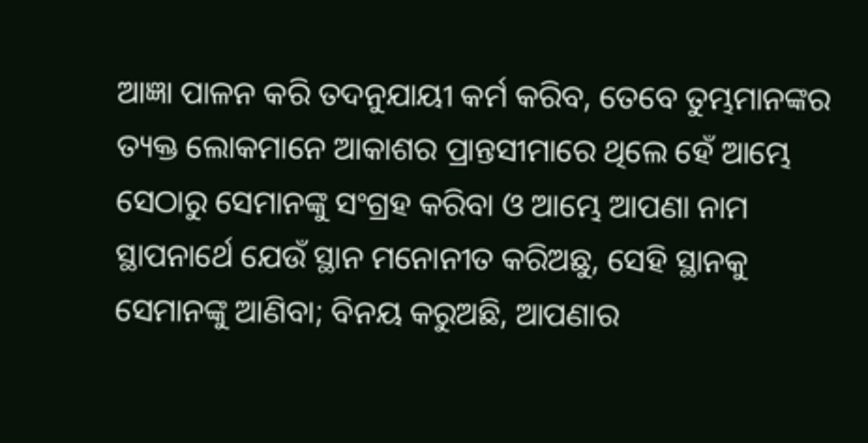ଆଜ୍ଞା ପାଳନ କରି ତଦନୁଯାୟୀ କର୍ମ କରିବ, ତେବେ ତୁମ୍ଭମାନଙ୍କର ତ୍ୟକ୍ତ ଲୋକମାନେ ଆକାଶର ପ୍ରାନ୍ତସୀମାରେ ଥିଲେ ହେଁ ଆମ୍ଭେ ସେଠାରୁ ସେମାନଙ୍କୁ ସଂଗ୍ରହ କରିବା ଓ ଆମ୍ଭେ ଆପଣା ନାମ ସ୍ଥାପନାର୍ଥେ ଯେଉଁ ସ୍ଥାନ ମନୋନୀତ କରିଅଛୁ, ସେହି ସ୍ଥାନକୁ ସେମାନଙ୍କୁ ଆଣିବା; ବିନୟ କରୁଅଛି, ଆପଣାର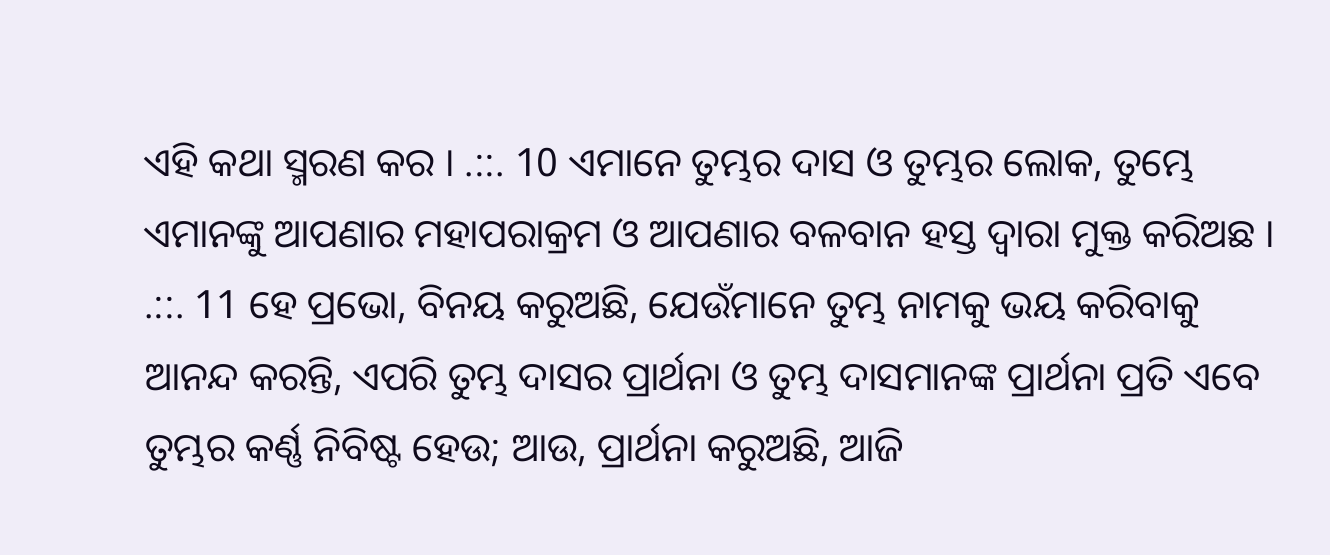ଏହି କଥା ସ୍ମରଣ କର । .::. 10 ଏମାନେ ତୁମ୍ଭର ଦାସ ଓ ତୁମ୍ଭର ଲୋକ, ତୁମ୍ଭେ ଏମାନଙ୍କୁ ଆପଣାର ମହାପରାକ୍ରମ ଓ ଆପଣାର ବଳବାନ ହସ୍ତ ଦ୍ଵାରା ମୁକ୍ତ କରିଅଛ । .::. 11 ହେ ପ୍ରଭୋ, ବିନୟ କରୁଅଛି, ଯେଉଁମାନେ ତୁମ୍ଭ ନାମକୁ ଭୟ କରିବାକୁ ଆନନ୍ଦ କରନ୍ତି, ଏପରି ତୁମ୍ଭ ଦାସର ପ୍ରାର୍ଥନା ଓ ତୁମ୍ଭ ଦାସମାନଙ୍କ ପ୍ରାର୍ଥନା ପ୍ରତି ଏବେ ତୁମ୍ଭର କର୍ଣ୍ଣ ନିବିଷ୍ଟ ହେଉ; ଆଉ, ପ୍ରାର୍ଥନା କରୁଅଛି, ଆଜି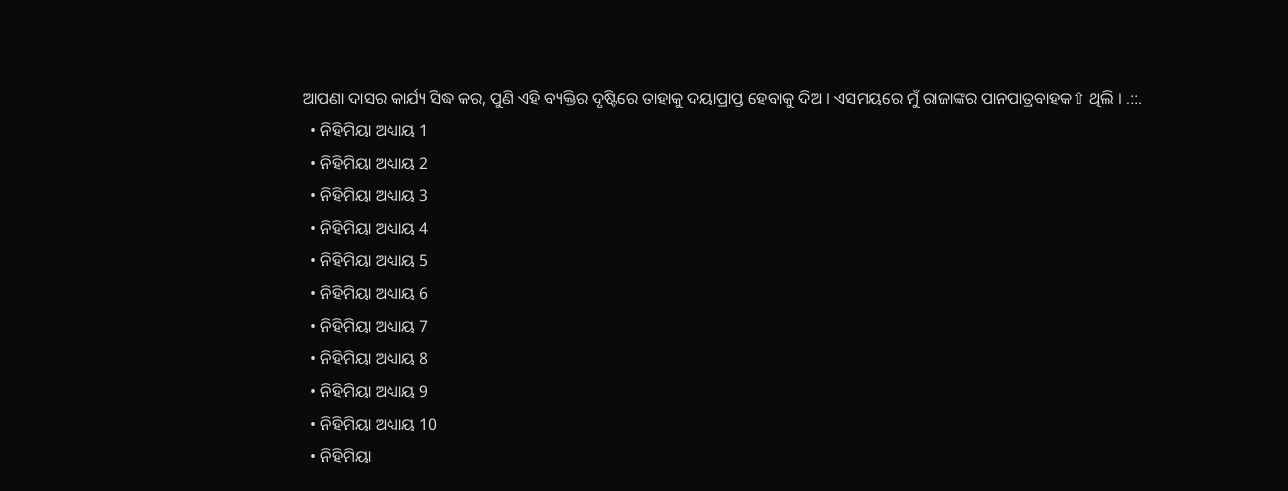ଆପଣା ଦାସର କାର୍ଯ୍ୟ ସିଦ୍ଧ କର, ପୁଣି ଏହି ବ୍ୟକ୍ତିର ଦୃଷ୍ଟିରେ ତାହାକୁ ଦୟାପ୍ରାପ୍ତ ହେବାକୁ ଦିଅ । ଏସମୟରେ ମୁଁ ରାଜାଙ୍କର ପାନପାତ୍ରବାହକ⇧ ଥିଲି । .::.
  • ନିହିମିୟା ଅଧ୍ୟାୟ 1
  • ନିହିମିୟା ଅଧ୍ୟାୟ 2
  • ନିହିମିୟା ଅଧ୍ୟାୟ 3
  • ନିହିମିୟା ଅଧ୍ୟାୟ 4
  • ନିହିମିୟା ଅଧ୍ୟାୟ 5
  • ନିହିମିୟା ଅଧ୍ୟାୟ 6
  • ନିହିମିୟା ଅଧ୍ୟାୟ 7
  • ନିହିମିୟା ଅଧ୍ୟାୟ 8
  • ନିହିମିୟା ଅଧ୍ୟାୟ 9
  • ନିହିମିୟା ଅଧ୍ୟାୟ 10
  • ନିହିମିୟା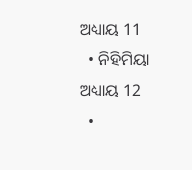ଅଧ୍ୟାୟ 11
  • ନିହିମିୟା ଅଧ୍ୟାୟ 12
  •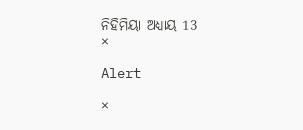ନିହିମିୟା ଅଧ୍ୟାୟ 13
×

Alert

×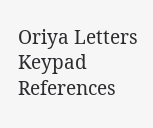Oriya Letters Keypad References